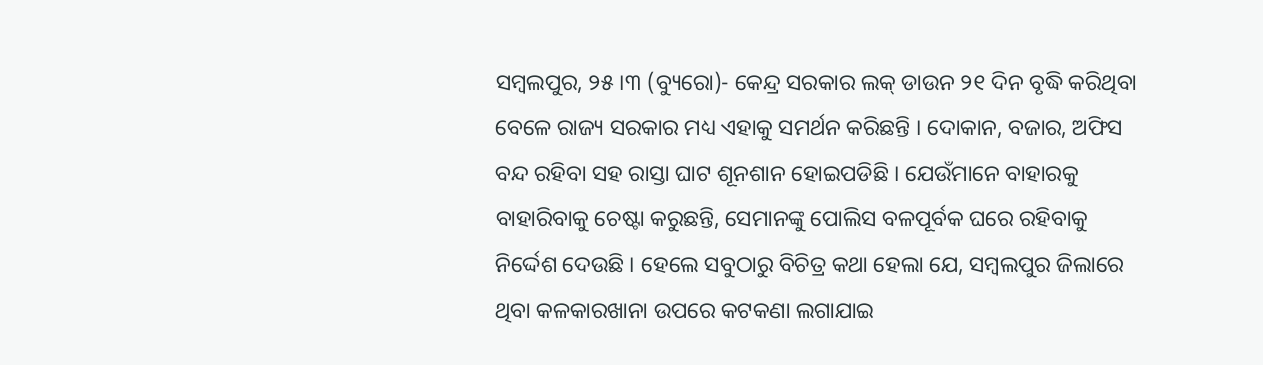ସମ୍ବଲପୁର, ୨୫।୩ (ବ୍ୟୁରୋ)- କେନ୍ଦ୍ର ସରକାର ଲକ୍ ଡାଉନ ୨୧ ଦିନ ବୃଦ୍ଧି କରିଥିବା ବେଳେ ରାଜ୍ୟ ସରକାର ମଧ୍ୟ ଏହାକୁ ସମର୍ଥନ କରିଛନ୍ତି । ଦୋକାନ, ବଜାର, ଅଫିସ ବନ୍ଦ ରହିବା ସହ ରାସ୍ତା ଘାଟ ଶୂନଶାନ ହୋଇପଡିଛି । ଯେଉଁମାନେ ବାହାରକୁ ବାହାରିବାକୁ ଚେଷ୍ଟା କରୁଛନ୍ତି, ସେମାନଙ୍କୁ ପୋଲିସ ବଳପୂର୍ବକ ଘରେ ରହିବାକୁ ନିର୍ଦ୍ଦେଶ ଦେଉଛି । ହେଲେ ସବୁଠାରୁ ବିଚିତ୍ର କଥା ହେଲା ଯେ, ସମ୍ବଲପୁର ଜିଲାରେ ଥିବା କଳକାରଖାନା ଉପରେ କଟକଣା ଲଗାଯାଇ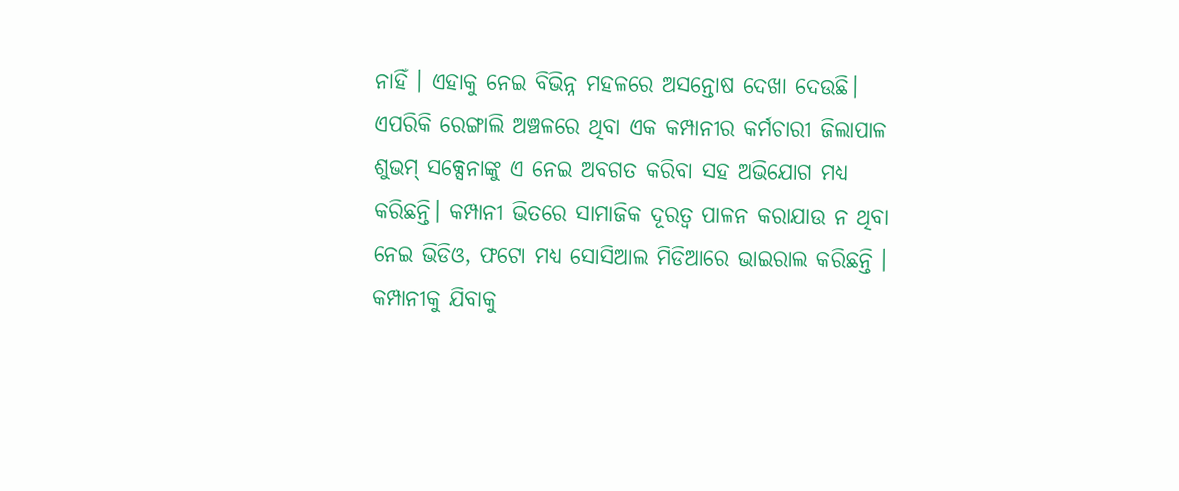ନାହିଁ । ଏହାକୁ ନେଇ ବିଭିନ୍ନ ମହଳରେ ଅସନ୍ତୋଷ ଦେଖା ଦେଉଛି। ଏପରିକି ରେଙ୍ଗାଲି ଅଞ୍ଚଳରେ ଥିବା ଏକ କମ୍ପାନୀର କର୍ମଚାରୀ ଜିଲାପାଳ ଶୁଭମ୍ ସକ୍ସେନାଙ୍କୁ ଏ ନେଇ ଅବଗତ କରିବା ସହ ଅଭିଯୋଗ ମଧ୍ୟ କରିଛନ୍ତି। କମ୍ପାନୀ ଭିତରେ ସାମାଜିକ ଦୂରତ୍ୱ ପାଳନ କରାଯାଉ ନ ଥିବା ନେଇ ଭିଡିଓ, ଫଟୋ ମଧ୍ୟ ସୋସିଆଲ ମିଡିଆରେ ଭାଇରାଲ କରିଛନ୍ତି । କମ୍ପାନୀକୁ ଯିବାକୁ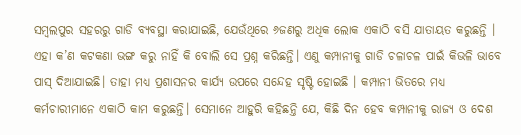ସମ୍ବଲପୁର ସହରରୁ ଗାଡି ବ୍ୟବସ୍ଥା କରାଯାଇଛି, ଯେଉଁଥିରେ ୬ଜଣରୁ ଅଧିକ ଲୋକ ଏକାଠି ବସି ଯାତାୟତ କରୁଛନ୍ତି । ଏହା କ’ଣ କଟକଣା ଭଙ୍ଗ କରୁ ନାହିଁ କି ବୋଲି ସେ ପ୍ରଶ୍ନ କରିଛନ୍ତି। ଏଣୁ କମ୍ପାନୀକୁ ଗାଡି ଚଳାଚଳ ପାଇଁ କିଭଳି ଭାବେ ପାସ୍ ଦିଆଯାଇଛି। ତାହା ମଧ୍ୟ ପ୍ରଶାସନର କାର୍ଯ୍ୟ ଉପରେ ସନ୍ଦେହ ସୃଷ୍ଟି ହୋଇଛି । କମ୍ପାନୀ ଭିତରେ ମଧ୍ୟ କର୍ମଚାରୀମାନେ ଏକାଠି କାମ କରୁଛନ୍ତି। ସେମାନେ ଆହୁରି କହିଛନ୍ତି ଯେ, କିଛି ଦିନ ହେବ କମ୍ପାନୀକୁ ରାଜ୍ୟ ଓ ଦେଶ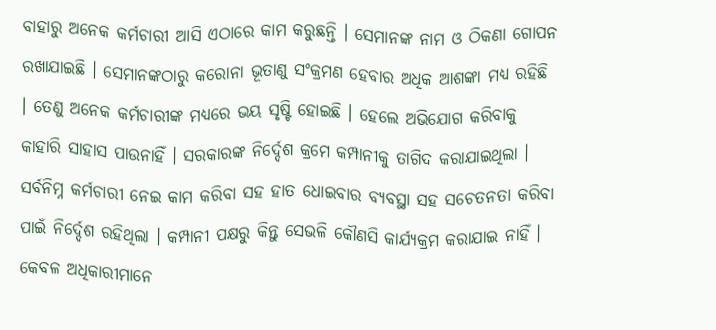ବାହାରୁ ଅନେକ କର୍ମଚାରୀ ଆସି ଏଠାରେ କାମ କରୁଛନ୍ତି । ସେମାନଙ୍କ ନାମ ଓ ଠିକଣା ଗୋପନ ରଖାଯାଇଛି । ସେମାନଙ୍କଠାରୁ କରୋନା ଭୂତାଣୁ ସଂକ୍ରମଣ ହେବାର ଅଧିକ ଆଶଙ୍କା ମଧ୍ୟ ରହିଛି । ତେଣୁ ଅନେକ କର୍ମଚାରୀଙ୍କ ମଧ୍ୟରେ ଭୟ ସୃଷ୍ଟି ହୋଇଛି । ହେଲେ ଅଭିଯୋଗ କରିବାକୁ କାହାରି ସାହାସ ପାଉନାହିଁ । ସରକାରଙ୍କ ନିର୍ଦ୍ଦେଶ କ୍ରମେ କମ୍ପାନୀକୁ ତାଗିଦ କରାଯାଇଥିଲା । ସର୍ବନିମ୍ନ କର୍ମଚାରୀ ନେଇ କାମ କରିବା ସହ ହାତ ଧୋଇବାର ବ୍ୟବସ୍ଥା ସହ ସଚେତନତା କରିବା ପାଇଁ ନିର୍ଦ୍ଦେଶ ରହିଥିଲା । କମ୍ପାନୀ ପକ୍ଷରୁ କିନ୍ତୁ ସେଭଳି କୌଣସି କାର୍ଯ୍ୟକ୍ରମ କରାଯାଇ ନାହିଁ । କେବଳ ଅଧିକାରୀମାନେ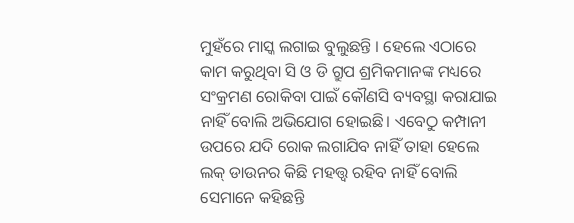ମୁହଁରେ ମାସ୍କ ଲଗାଇ ବୁଲୁଛନ୍ତି । ହେଲେ ଏଠାରେ କାମ କରୁଥିବା ସି ଓ ଡି ଗ୍ରୁପ ଶ୍ରମିକମାନଙ୍କ ମଧ୍ୟରେ ସଂକ୍ରମଣ ରୋକିବା ପାଇଁ କୌଣସି ବ୍ୟବସ୍ଥା କରାଯାଇ ନାହିଁ ବୋଲି ଅଭିଯୋଗ ହୋଇଛି। ଏବେଠୁ କମ୍ପାନୀ ଉପରେ ଯଦି ରୋକ ଲଗାଯିବ ନାହିଁ ତାହା ହେଲେ ଲକ୍ ଡାଉନର କିଛି ମହତ୍ତ୍ବ ରହିବ ନାହିଁ ବୋଲି ସେମାନେ କହିଛନ୍ତି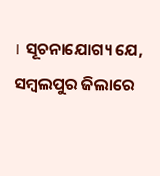। ସୂଚନାଯୋଗ୍ୟ ଯେ, ସମ୍ବଲପୁର ଜିଲାରେ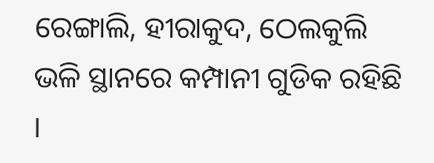ରେଙ୍ଗାଲି, ହୀରାକୁଦ, ଠେଲକୁଲି ଭଳି ସ୍ଥାନରେ କମ୍ପାନୀ ଗୁଡିକ ରହିଛି ।